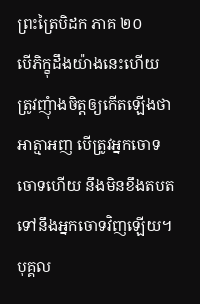ព្រះត្រៃបិដក ភាគ ២០
បើភិក្ខុដឹងយ៉ាងនេះហើយ ត្រូវញុំាងចិត្តឲ្យកើតឡើងថា អាត្មាអញ បើត្រូវអ្នកចោទ ចោទហើយ នឹងមិនខឹងតបត ទៅនឹងអ្នកចោទវិញឡើយ។ បុគ្គល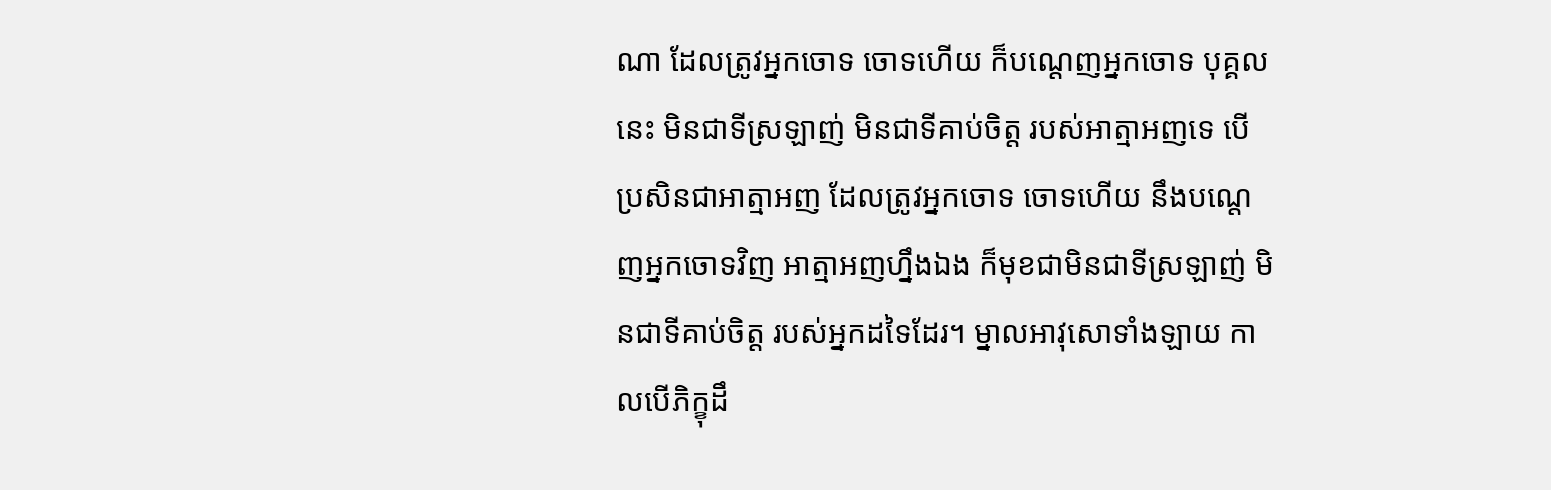ណា ដែលត្រូវអ្នកចោទ ចោទហើយ ក៏បណ្តេញអ្នកចោទ បុគ្គលនេះ មិនជាទីស្រឡាញ់ មិនជាទីគាប់ចិត្ត របស់អាត្មាអញទេ បើប្រសិនជាអាត្មាអញ ដែលត្រូវអ្នកចោទ ចោទហើយ នឹងបណ្តេញអ្នកចោទវិញ អាត្មាអញហ្នឹងឯង ក៏មុខជាមិនជាទីស្រឡាញ់ មិនជាទីគាប់ចិត្ត របស់អ្នកដទៃដែរ។ ម្នាលអាវុសោទាំងឡាយ កាលបើភិក្ខុដឹ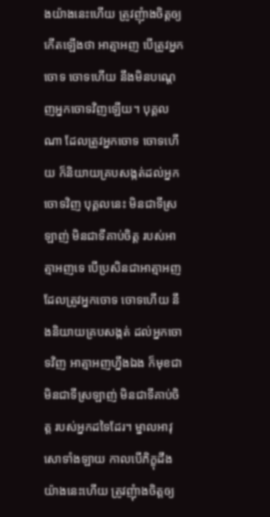ងយ៉ាងនេះហើយ ត្រូវញុំាងចិត្តឲ្យកើតឡើងថា អាត្មាអញ បើត្រូវអ្នកចោទ ចោទហើយ នឹងមិនបណ្តេញអ្នកចោទវិញឡើយ។ បុគ្គលណា ដែលត្រូវអ្នកចោទ ចោទហើយ ក៏និយាយគ្របសង្កត់ដល់អ្នកចោទវិញ បុគ្គលនេះ មិនជាទីស្រឡាញ់ មិនជាទីគាប់ចិត្ត របស់អាត្មាអញទេ បើប្រសិនជាអាត្មាអញ ដែលត្រូវអ្នកចោទ ចោទហើយ នឹងនិយាយគ្របសង្កត់ ដល់អ្នកចោទវិញ អាត្មាអញហ្នឹងឯង ក៏មុខជាមិនជាទីស្រឡាញ់ មិនជាទីគាប់ចិត្ត របស់អ្នកដទៃដែរ។ ម្នាលអាវុសោទាំងឡាយ កាលបើភិក្ខុដឹងយ៉ាងនេះហើយ ត្រូវញុំាងចិត្តឲ្យ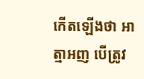កើតឡើងថា អាត្មាអញ បើត្រូវ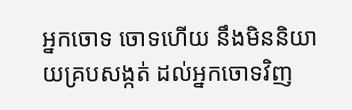អ្នកចោទ ចោទហើយ នឹងមិននិយាយគ្របសង្កត់ ដល់អ្នកចោទវិញ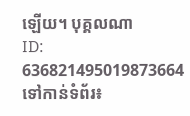ឡើយ។ បុគ្គលណា
ID: 636821495019873664
ទៅកាន់ទំព័រ៖